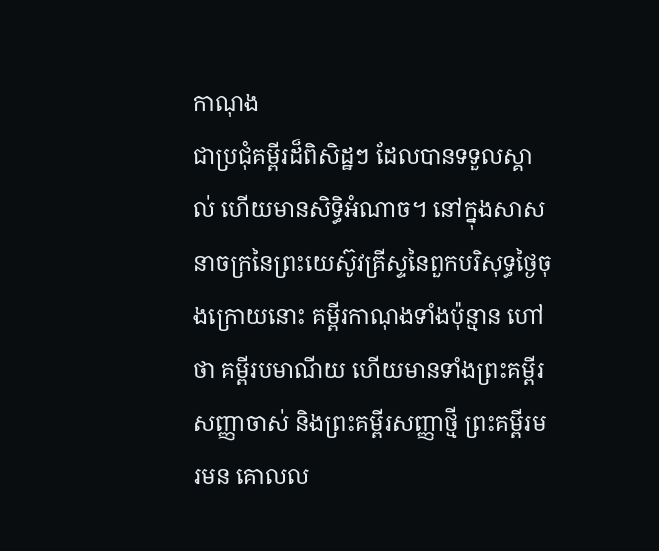កាណុង
ជាប្រជុំគម្ពីរដ៏ពិសិដ្ឋៗ ដែលបានទទួលស្គាល់ ហើយមានសិទ្ធិអំណាច។ នៅក្នុងសាសនាចក្រនៃព្រះយេស៊ូវគ្រីស្ទនៃពួកបរិសុទ្ធថ្ងៃចុងក្រោយនោះ គម្ពីរកាណុងទាំងប៉ុន្មាន ហៅថា គម្ពីរបមាណីយ ហើយមានទាំងព្រះគម្ពីរសញ្ញាចាស់ និងព្រះគម្ពីរសញ្ញាថ្មី ព្រះគម្ពីរមរមន គោលល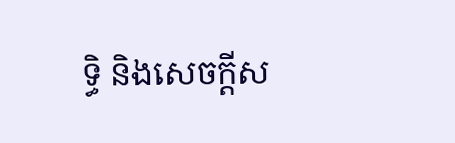ទ្ធិ និងសេចក្ដីស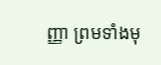ញ្ញា ព្រមទាំងមុ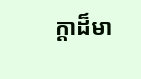ក្ដាដ៏មា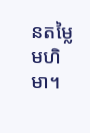នតម្លៃមហិមា។